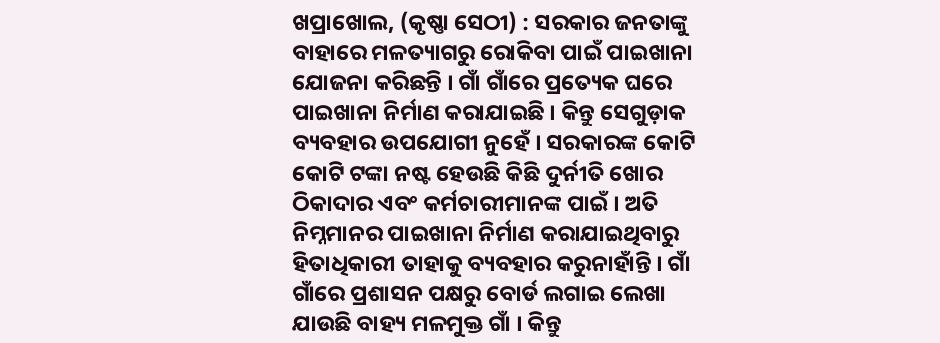ଖପ୍ରାଖୋଲ, (କୃଷ୍ଣା ସେଠୀ) : ସରକାର ଜନତାଙ୍କୁ ବାହାରେ ମଳତ୍ୟାଗରୁ ରୋକିବା ପାଇଁ ପାଇଖାନା ଯୋଜନା କରିଛନ୍ତି । ଗାଁ ଗାଁରେ ପ୍ରତ୍ୟେକ ଘରେ ପାଇଖାନା ନିର୍ମାଣ କରାଯାଇଛି । କିନ୍ତୁ ସେଗୁଡ଼ାକ ବ୍ୟବହାର ଉପଯୋଗୀ ନୁହେଁ । ସରକାରଙ୍କ କୋଟି କୋଟି ଟଙ୍କା ନଷ୍ଟ ହେଉଛି କିଛି ଦୁର୍ନୀତି ଖୋର ଠିକାଦାର ଏବଂ କର୍ମଚାରୀମାନଙ୍କ ପାଇଁ । ଅତି ନିମ୍ନମାନର ପାଇଖାନା ନିର୍ମାଣ କରାଯାଇଥିବାରୁ ହିତାଧିକାରୀ ତାହାକୁ ବ୍ୟବହାର କରୁନାହାଁନ୍ତି । ଗାଁ ଗାଁରେ ପ୍ରଶାସନ ପକ୍ଷରୁ ବୋର୍ଡ ଲଗାଇ ଲେଖା ଯାଉଛି ବାହ୍ୟ ମଳମୁକ୍ତ ଗାଁ । କିନ୍ତୁ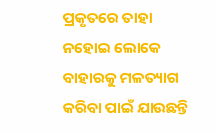ପ୍ରକୃତରେ ତାହା ନହୋଇ ଲୋକେ ବାହାରକୁ ମଳତ୍ୟାଗ କରିବା ପାଇଁ ଯାଉଛନ୍ତି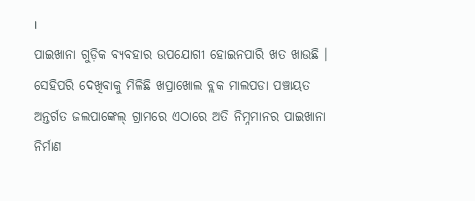।
ପାଇଖାନା ଗୁଡ଼ିକ ବ୍ୟବହାର ଉପଯୋଗୀ ହୋଇନପାରି ଖତ ଖାଉଛି । ସେହିପରି ଦେଖିବାକୁ ମିଳିଛି ଖପ୍ରାଖୋଲ ବ୍ଲକ ମାଲପଡା ପଞ୍ଚାୟତ ଅନ୍ତର୍ଗତ ଜଲପାଙ୍କେଲ୍ ଗ୍ରାମରେ ଏଠାରେ ଅତି ନିମ୍ନମାନର ପାଇଖାନା ନିର୍ମାଣ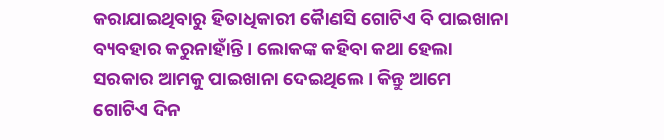କରାଯାଇଥିବାରୁ ହିତାଧିକାରୀ କୈାଣସି ଗୋଟିଏ ବି ପାଇଖାନା ବ୍ୟବହାର କରୁନାହାଁନ୍ତି । ଲୋକଙ୍କ କହିବା କଥା ହେଲା ସରକାର ଆମକୁ ପାଇଖାନା ଦେଇଥିଲେ । କିନ୍ତୁ ଆମେ ଗୋଟିଏ ଦିନ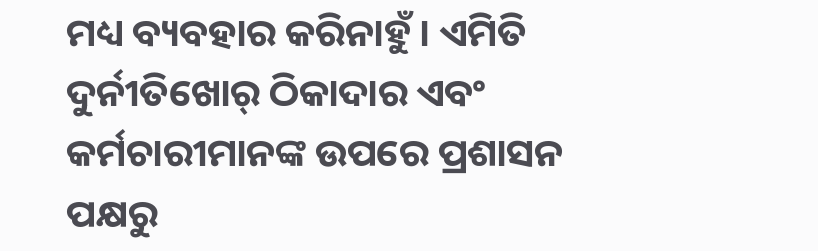ମଧ୍ୟ ବ୍ୟବହାର କରିନାହୁଁ । ଏମିତି ଦୁର୍ନୀତିଖୋର୍ ଠିକାଦାର ଏବଂ କର୍ମଚାରୀମାନଙ୍କ ଉପରେ ପ୍ରଶାସନ ପକ୍ଷରୁ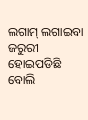ଲଗାମ୍ ଲଗାଇବା ଜରୁରୀ ହୋଇପଡିଛି ବୋଲି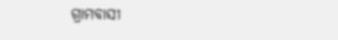ଗ୍ରାମବାସୀ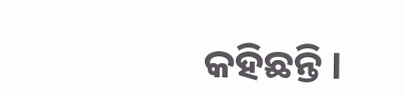କହିଛନ୍ତି ।